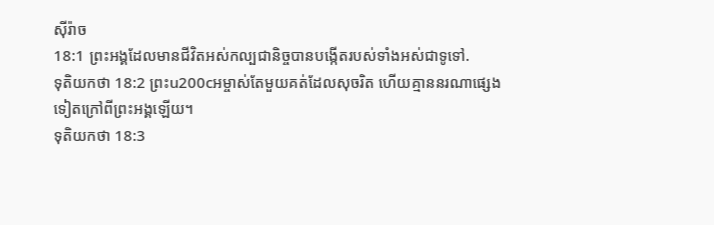ស៊ីរ៉ាច
18:1 ព្រះអង្គដែលមានជីវិតអស់កល្បជានិច្ចបានបង្កើតរបស់ទាំងអស់ជាទូទៅ.
ទុតិយកថា 18:2 ព្រះu200cអម្ចាស់តែមួយគត់ដែលសុចរិត ហើយគ្មាននរណាផ្សេងទៀតក្រៅពីព្រះអង្គឡើយ។
ទុតិយកថា 18:3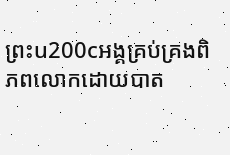ព្រះu200cអង្គគ្រប់គ្រងពិភពលោកដោយបាត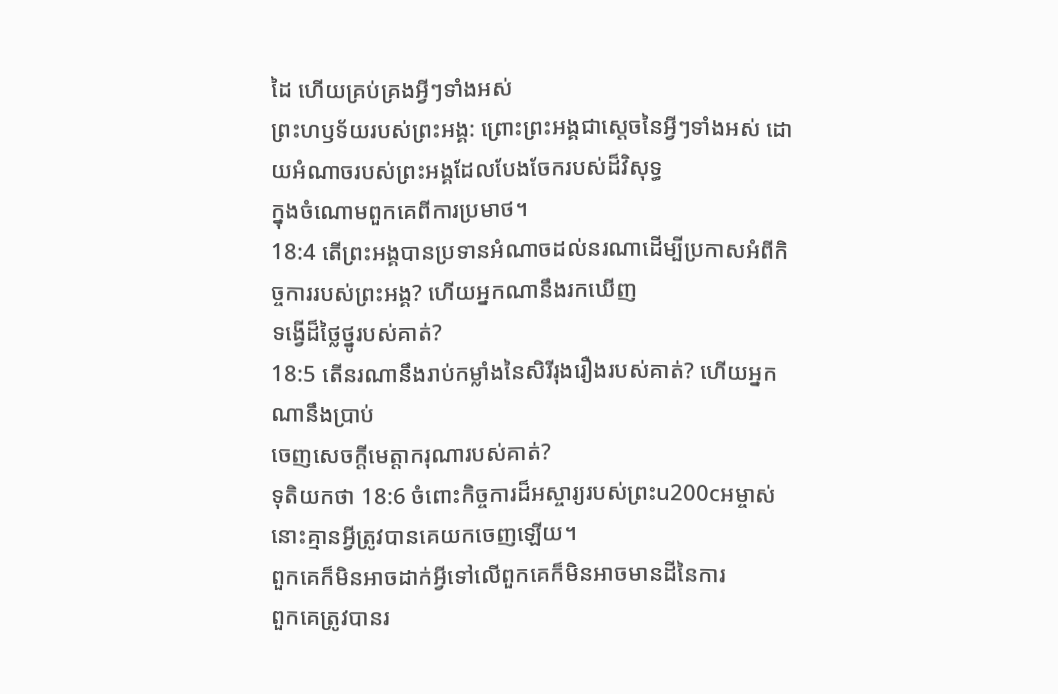ដៃ ហើយគ្រប់គ្រងអ្វីៗទាំងអស់
ព្រះហឫទ័យរបស់ព្រះអង្គ: ព្រោះព្រះអង្គជាស្តេចនៃអ្វីៗទាំងអស់ ដោយអំណាចរបស់ព្រះអង្គដែលបែងចែករបស់ដ៏វិសុទ្ធ
ក្នុងចំណោមពួកគេពីការប្រមាថ។
18:4 តើព្រះអង្គបានប្រទានអំណាចដល់នរណាដើម្បីប្រកាសអំពីកិច្ចការរបស់ព្រះអង្គ? ហើយអ្នកណានឹងរកឃើញ
ទង្វើដ៏ថ្លៃថ្នូរបស់គាត់?
18:5 តើនរណានឹងរាប់កម្លាំងនៃសិរីរុងរឿងរបស់គាត់? ហើយអ្នកណានឹងប្រាប់
ចេញសេចក្តីមេត្តាករុណារបស់គាត់?
ទុតិយកថា 18:6 ចំពោះកិច្ចការដ៏អស្ចារ្យរបស់ព្រះu200cអម្ចាស់ នោះគ្មានអ្វីត្រូវបានគេយកចេញឡើយ។
ពួកគេក៏មិនអាចដាក់អ្វីទៅលើពួកគេក៏មិនអាចមានដីនៃការ
ពួកគេត្រូវបានរ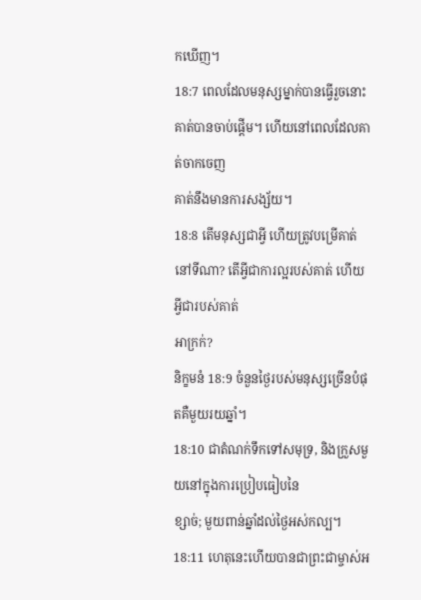កឃើញ។
18:7 ពេលដែលមនុស្សម្នាក់បានធ្វើរួចនោះគាត់បានចាប់ផ្តើម។ ហើយនៅពេលដែលគាត់ចាកចេញ
គាត់នឹងមានការសង្ស័យ។
18:8 តើមនុស្សជាអ្វី ហើយត្រូវបម្រើគាត់នៅទីណា? តើអ្វីជាការល្អរបស់គាត់ ហើយអ្វីជារបស់គាត់
អាក្រក់?
និក្ខមនំ 18:9 ចំនួនថ្ងៃរបស់មនុស្សច្រើនបំផុតគឺមួយរយឆ្នាំ។
18:10 ជាតំណក់ទឹកទៅសមុទ្រ, និងក្រួសមួយនៅក្នុងការប្រៀបធៀបនៃ
ខ្សាច់; មួយពាន់ឆ្នាំដល់ថ្ងៃអស់កល្ប។
18:11 ហេតុនេះហើយបានជាព្រះជាម្ចាស់អ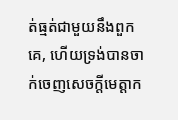ត់ធ្មត់ជាមួយនឹងពួកគេ, ហើយទ្រង់បានចាក់ចេញសេចក្តីមេត្តាក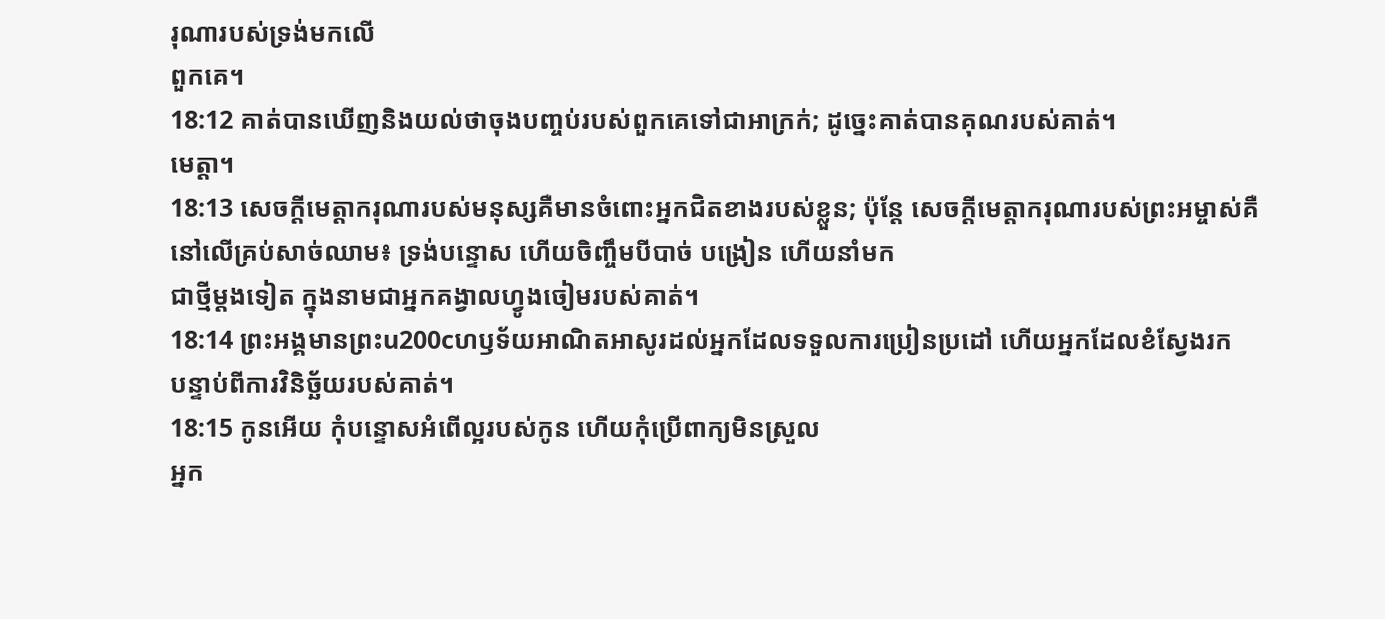រុណារបស់ទ្រង់មកលើ
ពួកគេ។
18:12 គាត់បានឃើញនិងយល់ថាចុងបញ្ចប់របស់ពួកគេទៅជាអាក្រក់; ដូច្នេះគាត់បានគុណរបស់គាត់។
មេត្តា។
18:13 សេចក្ដីមេត្តាករុណារបស់មនុស្សគឺមានចំពោះអ្នកជិតខាងរបស់ខ្លួន; ប៉ុន្តែ សេចក្តីមេត្តាករុណារបស់ព្រះអម្ចាស់គឺ
នៅលើគ្រប់សាច់ឈាម៖ ទ្រង់បន្ទោស ហើយចិញ្ចឹមបីបាច់ បង្រៀន ហើយនាំមក
ជាថ្មីម្តងទៀត ក្នុងនាមជាអ្នកគង្វាលហ្វូងចៀមរបស់គាត់។
18:14 ព្រះអង្គមានព្រះu200cហឫទ័យអាណិតអាសូរដល់អ្នកដែលទទួលការប្រៀនប្រដៅ ហើយអ្នកដែលខំស្វែងរក
បន្ទាប់ពីការវិនិច្ឆ័យរបស់គាត់។
18:15 កូនអើយ កុំបន្ទោសអំពើល្អរបស់កូន ហើយកុំប្រើពាក្យមិនស្រួល
អ្នក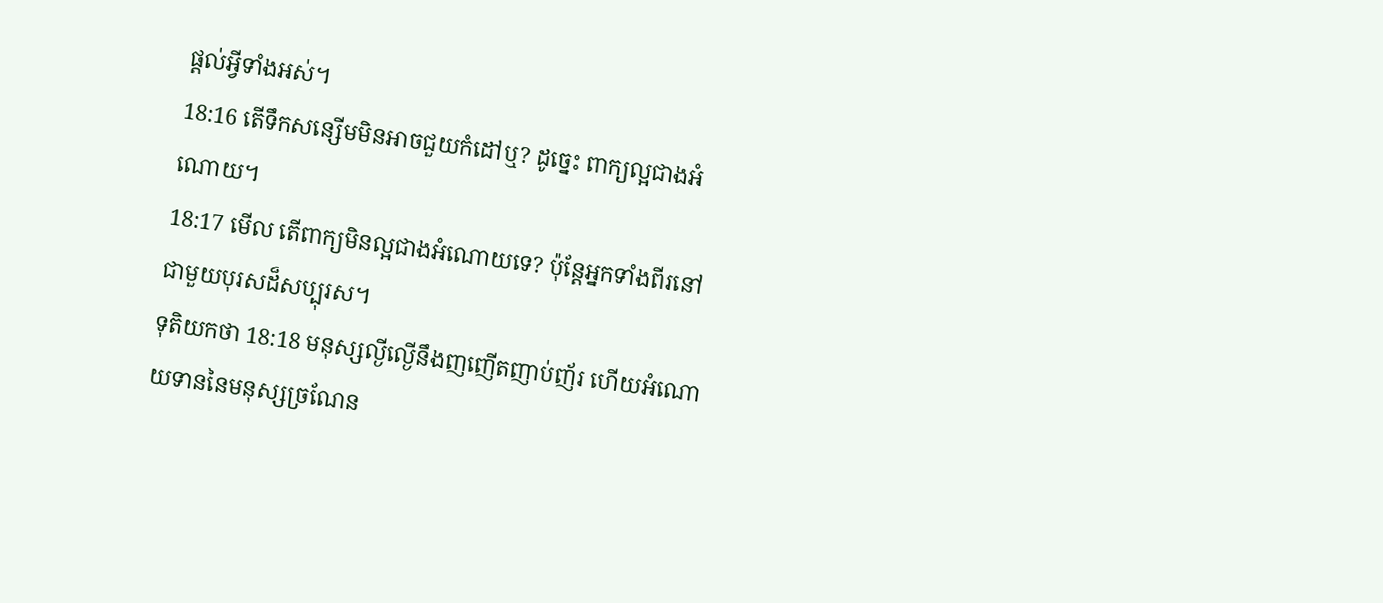ផ្តល់អ្វីទាំងអស់។
18:16 តើទឹកសន្សើមមិនអាចជួយកំដៅឬ? ដូច្នេះ ពាក្យល្អជាងអំណោយ។
18:17 មើល តើពាក្យមិនល្អជាងអំណោយទេ? ប៉ុន្តែអ្នកទាំងពីរនៅជាមួយបុរសដ៏សប្បុរស។
ទុតិយកថា 18:18 មនុស្សល្ងីល្ងើនឹងញញើតញាប់ញ័រ ហើយអំណោយទាននៃមនុស្សច្រណែន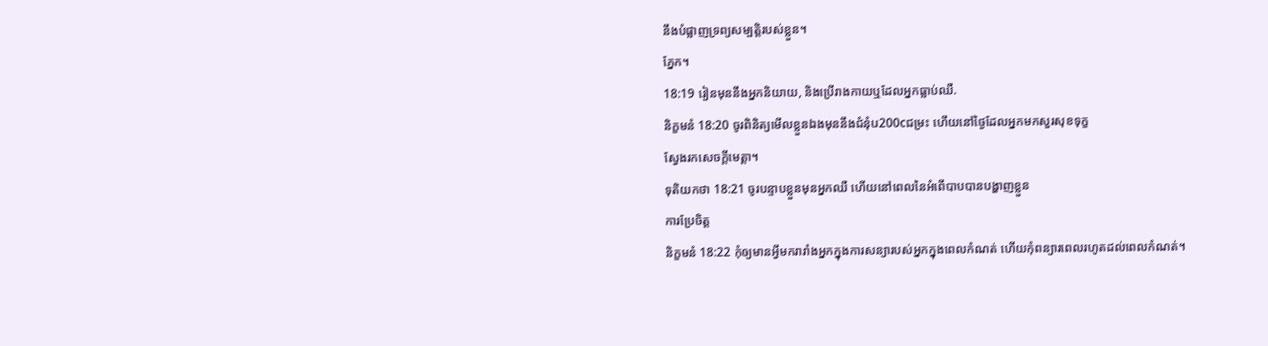នឹងបំផ្លាញទ្រព្យសម្បត្តិរបស់ខ្លួន។
ភ្នែក។
18:19 រៀនមុននឹងអ្នកនិយាយ, និងប្រើរាងកាយឬដែលអ្នកធ្លាប់ឈឺ.
និក្ខមនំ 18:20 ចូរពិនិត្យមើលខ្លួនឯងមុននឹងជំនុំu200cជម្រះ ហើយនៅថ្ងៃដែលអ្នកមកសួរសុខទុក្ខ
ស្វែងរកសេចក្ដីមេត្ដា។
ទុតិយកថា 18:21 ចូរបន្ទាបខ្លួនមុនអ្នកឈឺ ហើយនៅពេលនៃអំពើបាបបានបង្ហាញខ្លួន
ការប្រែចិត្ត
និក្ខមនំ 18:22 កុំឲ្យមានអ្វីមករារាំងអ្នកក្នុងការសន្យារបស់អ្នកក្នុងពេលកំណត់ ហើយកុំពន្យារពេលរហូតដល់ពេលកំណត់។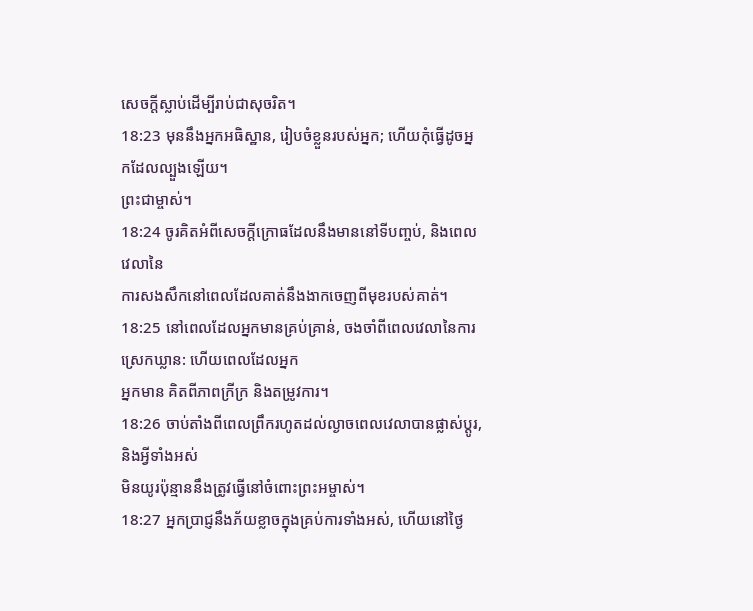សេចក្តីស្លាប់ដើម្បីរាប់ជាសុចរិត។
18:23 មុននឹងអ្នកអធិស្ឋាន, រៀបចំខ្លួនរបស់អ្នក; ហើយកុំធ្វើដូចអ្នកដែលល្បួងឡើយ។
ព្រះជាម្ចាស់។
18:24 ចូរគិតអំពីសេចក្ដីក្រោធដែលនឹងមាននៅទីបញ្ចប់, និងពេលវេលានៃ
ការសងសឹកនៅពេលដែលគាត់នឹងងាកចេញពីមុខរបស់គាត់។
18:25 នៅពេលដែលអ្នកមានគ្រប់គ្រាន់, ចងចាំពីពេលវេលានៃការស្រេកឃ្លាន: ហើយពេលដែលអ្នក
អ្នកមាន គិតពីភាពក្រីក្រ និងតម្រូវការ។
18:26 ចាប់តាំងពីពេលព្រឹករហូតដល់ល្ងាចពេលវេលាបានផ្លាស់ប្តូរ, និងអ្វីទាំងអស់
មិនយូរប៉ុន្មាននឹងត្រូវធ្វើនៅចំពោះព្រះអម្ចាស់។
18:27 អ្នកប្រាជ្ញនឹងភ័យខ្លាចក្នុងគ្រប់ការទាំងអស់, ហើយនៅថ្ងៃ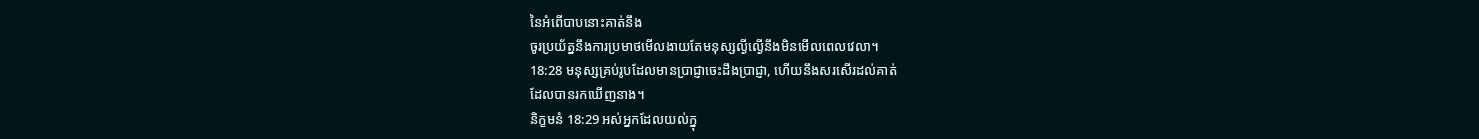នៃអំពើបាបនោះគាត់នឹង
ចូរប្រយ័ត្ននឹងការប្រមាថមើលងាយតែមនុស្សល្ងីល្ងើនឹងមិនមើលពេលវេលា។
18:28 មនុស្សគ្រប់រូបដែលមានប្រាជ្ញាចេះដឹងប្រាជ្ញា, ហើយនឹងសរសើរដល់គាត់
ដែលបានរកឃើញនាង។
និក្ខមនំ 18:29 អស់អ្នកដែលយល់ក្នុ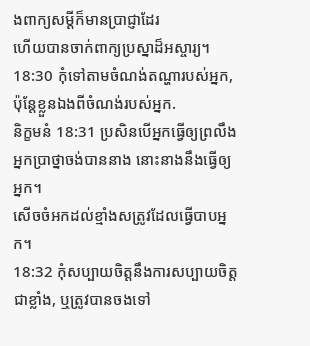ងពាក្យសម្ដីក៏មានប្រាជ្ញាដែរ
ហើយបានចាក់ពាក្យប្រស្នាដ៏អស្ចារ្យ។
18:30 កុំទៅតាមចំណង់តណ្ហារបស់អ្នក, ប៉ុន្តែខ្លួនឯងពីចំណង់របស់អ្នក.
និក្ខមនំ 18:31 ប្រសិនបើអ្នកធ្វើឲ្យព្រលឹងអ្នកប្រាថ្នាចង់បាននាង នោះនាងនឹងធ្វើឲ្យអ្នក។
សើចចំអកដល់ខ្មាំងសត្រូវដែលធ្វើបាបអ្នក។
18:32 កុំសប្បាយចិត្តនឹងការសប្បាយចិត្តជាខ្លាំង, ឬត្រូវបានចងទៅ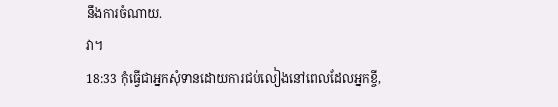នឹងការចំណាយ.
វា។
18:33 កុំធ្វើជាអ្នកសុំទានដោយការជប់លៀងនៅពេលដែលអ្នកខ្ចី,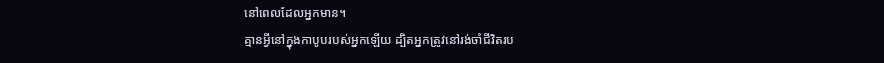នៅពេលដែលអ្នកមាន។
គ្មានអ្វីនៅក្នុងកាបូបរបស់អ្នកឡើយ ដ្បិតអ្នកត្រូវនៅរង់ចាំជីវិតរប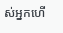ស់អ្នកហើ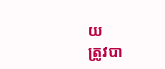យ
ត្រូវបា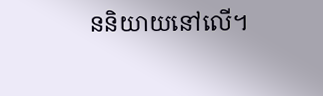ននិយាយនៅលើ។